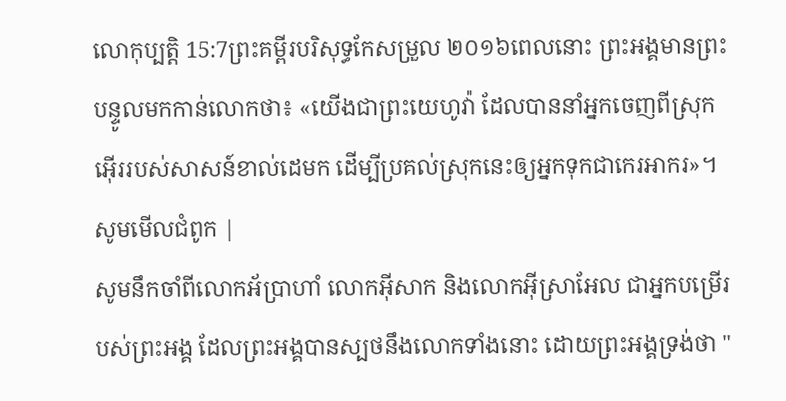លោកុប្បត្តិ 15:7ព្រះគម្ពីរបរិសុទ្ធកែសម្រួល ២០១៦ពេលនោះ ព្រះអង្គមានព្រះបន្ទូលមកកាន់លោកថា៖ «យើងជាព្រះយេហូវ៉ា ដែលបាននាំអ្នកចេញពីស្រុកអ៊ើររបស់សាសន៍ខាល់ដេមក ដើម្បីប្រគល់ស្រុកនេះឲ្យអ្នកទុកជាកេរអាករ»។ សូមមើលជំពូក |
សូមនឹកចាំពីលោកអ័ប្រាហាំ លោកអ៊ីសាក និងលោកអ៊ីស្រាអែល ជាអ្នកបម្រើរបស់ព្រះអង្គ ដែលព្រះអង្គបានស្បថនឹងលោកទាំងនោះ ដោយព្រះអង្គទ្រង់ថា "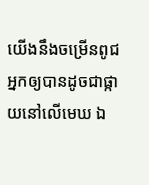យើងនឹងចម្រើនពូជអ្នកឲ្យបានដូចជាផ្កាយនៅលើមេឃ ឯ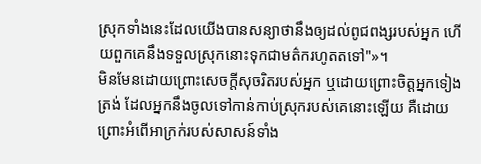ស្រុកទាំងនេះដែលយើងបានសន្យាថានឹងឲ្យដល់ពូជពង្សរបស់អ្នក ហើយពួកគេនឹងទទួលស្រុកនោះទុកជាមត៌ករហូតតទៅ"»។
មិនមែនដោយព្រោះសេចក្ដីសុចរិតរបស់អ្នក ឬដោយព្រោះចិត្តអ្នកទៀងត្រង់ ដែលអ្នកនឹងចូលទៅកាន់កាប់ស្រុករបស់គេនោះឡើយ គឺដោយព្រោះអំពើអាក្រក់របស់សាសន៍ទាំង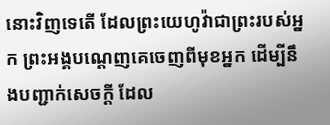នោះវិញទេតើ ដែលព្រះយេហូវ៉ាជាព្រះរបស់អ្នក ព្រះអង្គបណ្តេញគេចេញពីមុខអ្នក ដើម្បីនឹងបញ្ជាក់សេចក្ដី ដែល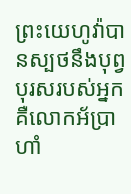ព្រះយេហូវ៉ាបានស្បថនឹងបុព្វបុរសរបស់អ្នក គឺលោកអ័ប្រាហាំ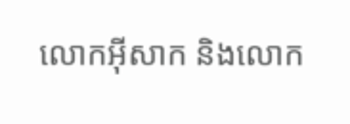លោកអ៊ីសាក និងលោក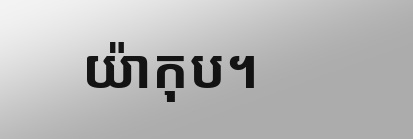យ៉ាកុប។